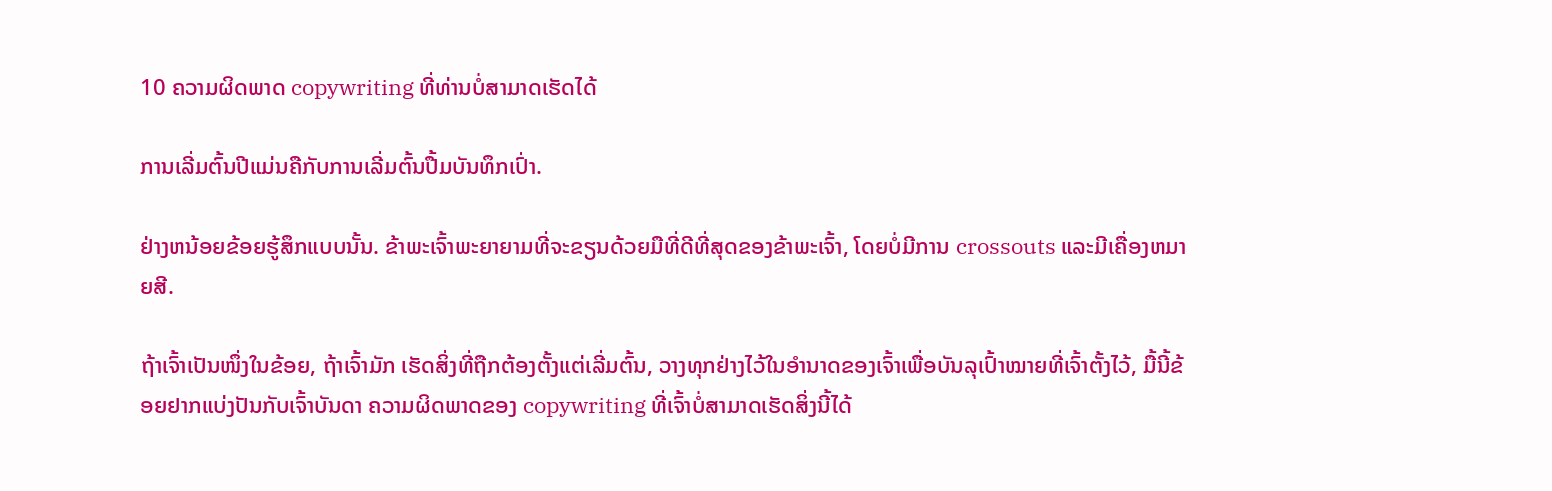10 ຄວາມຜິດພາດ copywriting ທີ່ທ່ານບໍ່ສາມາດເຮັດໄດ້

ການເລີ່ມຕົ້ນປີແມ່ນຄືກັບການເລີ່ມຕົ້ນປື້ມບັນທຶກເປົ່າ.

ຢ່າງຫນ້ອຍຂ້ອຍຮູ້ສຶກແບບນັ້ນ. ຂ້າພະເຈົ້າພະຍາຍາມທີ່ຈະຂຽນດ້ວຍມືທີ່ດີທີ່ສຸດຂອງຂ້າພະເຈົ້າ, ໂດຍບໍ່ມີການ crossouts ແລະມີເຄື່ອງຫມາຍສີ.

ຖ້າເຈົ້າເປັນໜຶ່ງໃນຂ້ອຍ, ຖ້າເຈົ້າມັກ ເຮັດສິ່ງທີ່ຖືກຕ້ອງຕັ້ງແຕ່ເລີ່ມຕົ້ນ, ວາງທຸກຢ່າງໄວ້ໃນອຳນາດຂອງເຈົ້າເພື່ອບັນລຸເປົ້າໝາຍທີ່ເຈົ້າຕັ້ງໄວ້, ມື້ນີ້ຂ້ອຍຢາກແບ່ງປັນກັບເຈົ້າບັນດາ ຄວາມຜິດພາດຂອງ copywriting ທີ່ເຈົ້າບໍ່ສາມາດເຮັດສິ່ງນີ້ໄດ້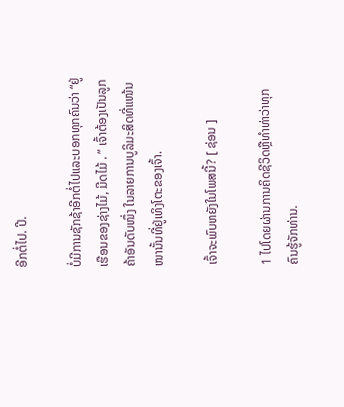ອີກຕໍ່ໄປ. ປີ.

ບໍ່ມີການຊັກຊ້າອີກຕໍ່ໄປແລະບອກທຸກຄົນວ່າ “ຢູ່ເຮືອນຂອງຊ່າງໄມ້, ມີດໄມ້ . ” ເຈົ້າຕ້ອງເປັນລູກຄ້າອັນດັບໜຶ່ງ ໃນລາຍການບູລິມະສິດທີ່ແໜ້ນໜານັ້ນທີ່ຢູ່ເທິງໂຕະຂອງເຈົ້າ.

ເຈົ້າຈະພົບຫຍັງໃນໂພສນີ້? [ ຊ່ອນ ]

1 ໄປໂດຍຜ່ານການຄິດຊີວິດຫຼືທໍາທ່າວ່າທຸກຄົນຮູ້ຈັກທ່ານ.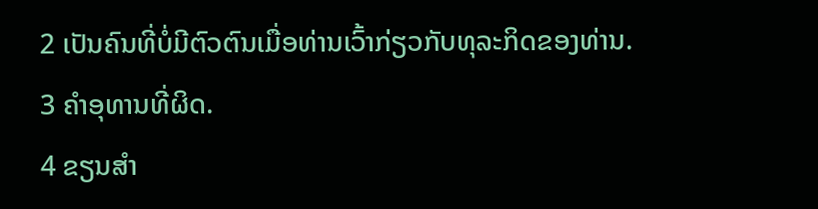2 ເປັນຄົນທີ່ບໍ່ມີຕົວຕົນເມື່ອທ່ານເວົ້າກ່ຽວກັບທຸລະກິດຂອງທ່ານ.
3 ຄໍາອຸທານທີ່ຜິດ.
4 ຂຽນສໍາ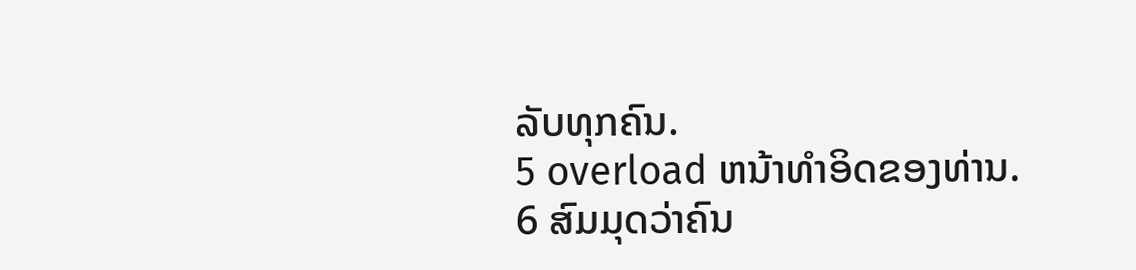ລັບທຸກຄົນ.
5 overload ຫນ້າທໍາອິດຂອງທ່ານ.
6 ສົມມຸດວ່າຄົນ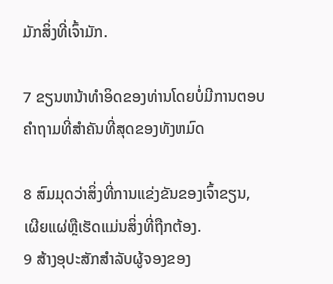ມັກສິ່ງທີ່ເຈົ້າມັກ.

7 ຂຽນຫນ້າທໍາອິດຂອງທ່ານໂດຍບໍ່ມີການຕອບຄໍາຖາມທີ່ສໍາຄັນທີ່ສຸດຂອງທັງຫມົດ

8 ສົມມຸດວ່າສິ່ງທີ່ການແຂ່ງຂັນຂອງເຈົ້າຂຽນ, ເຜີຍແຜ່ຫຼືເຮັດແມ່ນສິ່ງທີ່ຖືກຕ້ອງ.
9 ສ້າງອຸປະສັກສໍາລັບຜູ້ຈອງຂອງ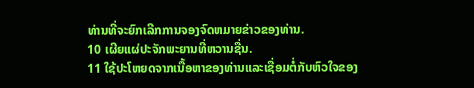ທ່ານທີ່ຈະຍົກເລີກການຈອງຈົດຫມາຍຂ່າວຂອງທ່ານ.
10 ເຜີຍແຜ່ປະຈັກພະຍານທີ່ຫວານຊື່ນ.
11 ໃຊ້ປະໂຫຍດຈາກເນື້ອຫາຂອງທ່ານແລະເຊື່ອມຕໍ່ກັບຫົວໃຈຂອງ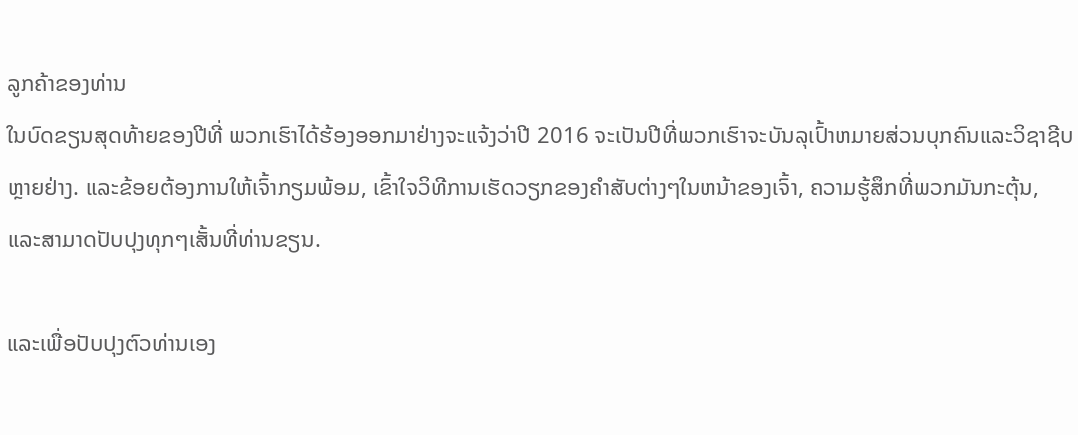ລູກຄ້າຂອງທ່ານ
ໃນບົດຂຽນສຸດທ້າຍຂອງປີທີ່ ພວກເຮົາໄດ້ຮ້ອງອອກມາຢ່າງຈະແຈ້ງວ່າປີ 2016 ຈະເປັນປີທີ່ພວກເຮົາຈະບັນລຸເປົ້າຫມາຍສ່ວນບຸກຄົນແລະວິຊາຊີບຫຼາຍຢ່າງ. ແລະຂ້ອຍຕ້ອງການໃຫ້ເຈົ້າກຽມພ້ອມ, ເຂົ້າໃຈວິທີການເຮັດວຽກຂອງຄໍາສັບຕ່າງໆໃນຫນ້າຂອງເຈົ້າ, ຄວາມຮູ້ສຶກທີ່ພວກມັນກະຕຸ້ນ, ແລະສາມາດປັບປຸງທຸກໆເສັ້ນທີ່ທ່ານຂຽນ.

ແລະເພື່ອປັບປຸງຕົວທ່ານເອງ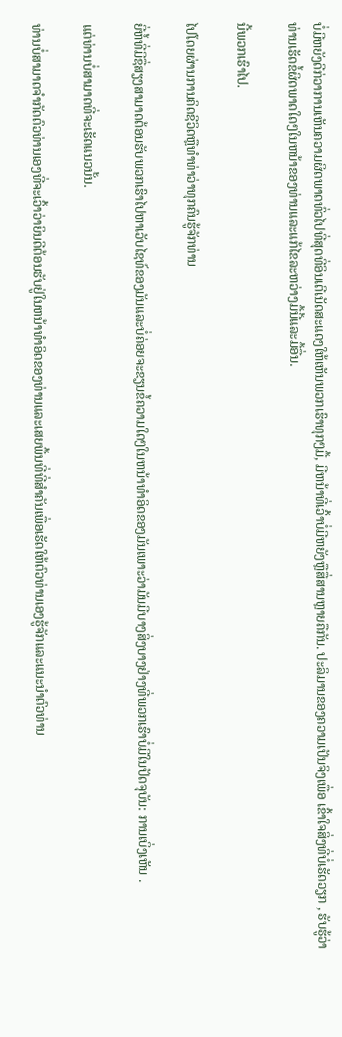ບໍ່ມີຫຍັງດີກ່ວາການເຫັນຄວາມຜິດພາດທົ່ວໄປທີ່ສຸດທີ່ອິນເຕີເນັດສະແດງໃຫ້ເຫັນພວກເຮົາທຸກໆມື້, ມີຫນ້າທີ່ເວົ້າບໍ່ມີຫຍັງຫຼືສື່ສານຫຼາຍຄືກັນ. ປະລິມານຂອງຄວາມເປັນຈິງເພື່ອ ເຂົ້າໃຈສິ່ງທີ່ບໍ່ເຮັດວຽກ , ຮັບຮູ້ວ່າທ່ານເຮັດຂໍ້ຜິດພາດໃດໆໃນຫນ້າຂອງທ່ານແລະແກ້ໄຂລະຫວ່າງມື້ນີ້ແລະມື້ອື່ນ.

ນີ້ພວກເຮົາໄປ.

ໄປໂດຍຜ່ານການຄິດຊີວິດຫຼືທໍາທ່າວ່າທຸກຄົນຮູ້ຈັກທ່ານ

ຍີ່ຫໍ້ທີ່ມີຊື່ສຽງສາມາດຕ້ອນຮັບພວກເຮົາໄປຫາເວັບໄຊທ໌ຂອງມັນແລະບໍ່ຄ່ອຍຈະຂຽນຂໍ້ຄວາມໃດໆໃນຫນ້າທໍາອິດຂອງມັນເພາະວ່າມັນມີບາງສິ່ງບາງຢ່າງທີ່ພວກເຮົາບໍ່ມີໃນປັດຈຸບັນ: ການເບິ່ງເຫັນ .

ແຕ່ທ່ານບໍ່ສາມາດທີ່ຈະເຮັດແນວນັ້ນ.

ທ່ານບໍ່ສາມາດຈໍາກັດຕົວທ່ານເອງທີ່ຈະເວົ້າວ່າຍິນດີຕ້ອນຮັບຢູ່ໃນຫນ້າທໍາອິດຂອງທ່ານແລະເສຍພື້ນທີ່ທີ່ສໍາຄັນເພື່ອເຮັດໃຫ້ຕົວທ່ານເອງຮູ້ຈັກແລະແນະນໍາຕົວທ່ານ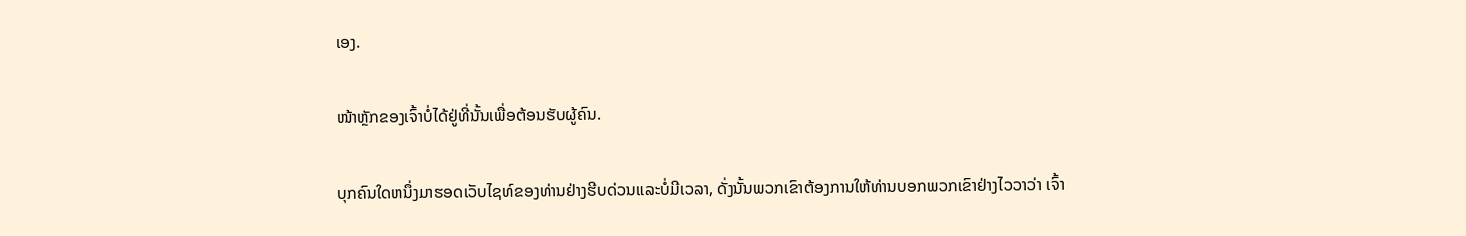ເອງ.

ໜ້າຫຼັກຂອງເຈົ້າບໍ່ໄດ້ຢູ່ທີ່ນັ້ນເພື່ອຕ້ອນຮັບຜູ້ຄົນ.

ບຸກຄົນໃດຫນຶ່ງມາຮອດເວັບໄຊທ໌ຂອງທ່ານຢ່າງຮີບດ່ວນແລະບໍ່ມີເວລາ, ດັ່ງນັ້ນພວກເຂົາຕ້ອງການໃຫ້ທ່ານບອກພວກເຂົາຢ່າງໄວວາວ່າ ເຈົ້າ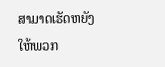ສາມາດເຮັດຫຍັງໃຫ້ພວກ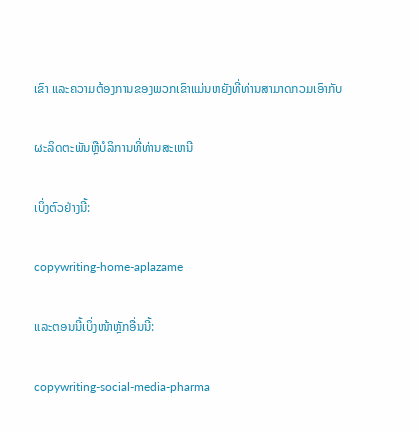ເຂົາ ແລະຄວາມຕ້ອງການຂອງພວກເຂົາແມ່ນຫຍັງທີ່ທ່ານສາມາດກວມເອົາກັບ

ຜະລິດຕະພັນຫຼືບໍລິການທີ່ທ່ານສະເຫນີ

ເບິ່ງຕົວຢ່າງນີ້:

copywriting-home-aplazame

ແລະຕອນນີ້ເບິ່ງໜ້າຫຼັກອື່ນນີ້:

copywriting-social-media-pharma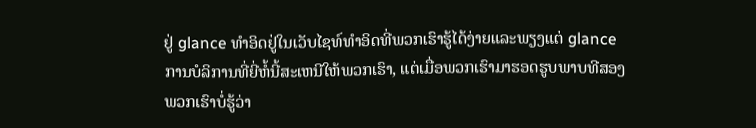ຢູ່ glance ທໍາອິດຢູ່ໃນເວັບໄຊທ໌ທໍາອິດທີ່ພວກເຮົາຮູ້ໄດ້ງ່າຍແລະພຽງແຕ່ glance ການບໍລິການທີ່ຍີ່ຫໍ້ນີ້ສະເຫນີໃຫ້ພວກເຮົາ, ແຕ່ເມື່ອພວກເຮົາມາຮອດຮູບພາບທີສອງພວກເຮົາບໍ່ຮູ້ວ່າ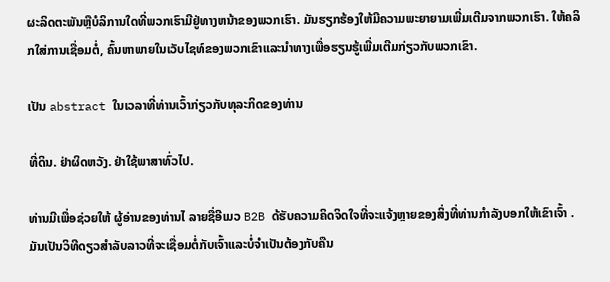ຜະລິດຕະພັນຫຼືບໍລິການໃດທີ່ພວກເຮົາມີຢູ່ທາງຫນ້າຂອງພວກເຮົາ. ມັນຮຽກຮ້ອງໃຫ້ມີຄວາມພະຍາຍາມເພີ່ມເຕີມຈາກພວກເຮົາ. ໃຫ້ຄລິກໃສ່ການເຊື່ອມຕໍ່, ຄົ້ນຫາພາຍໃນເວັບໄຊທ໌ຂອງພວກເຂົາແລະນໍາທາງເພື່ອຮຽນຮູ້ເພີ່ມເຕີມກ່ຽວກັບພວກເຂົາ.

ເປັນ abstract ໃນເວລາທີ່ທ່ານເວົ້າກ່ຽວກັບທຸລະກິດຂອງທ່ານ

ທີ່ດິນ. ຢ່າຜິດຫວັງ. ຢ່າໃຊ້ພາສາທົ່ວໄປ.

ທ່ານມີເພື່ອຊ່ວຍໃຫ້ ຜູ້ອ່ານຂອງທ່ານໄ ລາຍຊື່ອີເມວ B2B ດ້ຮັບຄວາມຄິດຈິດໃຈທີ່ຈະແຈ້ງຫຼາຍຂອງສິ່ງທີ່ທ່ານກໍາລັງບອກໃຫ້ເຂົາເຈົ້າ . ມັນເປັນວິທີດຽວສໍາລັບລາວທີ່ຈະເຊື່ອມຕໍ່ກັບເຈົ້າແລະບໍ່ຈໍາເປັນຕ້ອງກັບຄືນ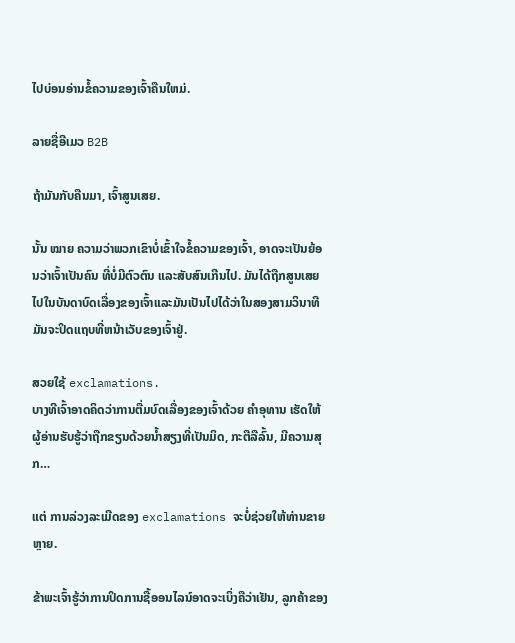ໄປບ່ອນອ່ານຂໍ້ຄວາມຂອງເຈົ້າຄືນໃຫມ່.

ລາຍຊື່ອີເມວ B2B

ຖ້າມັນກັບຄືນມາ, ເຈົ້າສູນເສຍ.

ນັ້ນ ໝາຍ ຄວາມວ່າພວກເຂົາບໍ່ເຂົ້າໃຈຂໍ້ຄວາມຂອງເຈົ້າ, ອາດຈະເປັນຍ້ອນວ່າເຈົ້າເປັນຄົນ ທີ່ບໍ່ມີຕົວຕົນ ແລະສັບສົນເກີນໄປ. ມັນໄດ້ຖືກສູນເສຍໄປໃນບັນດາບົດເລື່ອງຂອງເຈົ້າແລະມັນເປັນໄປໄດ້ວ່າໃນສອງສາມວິນາທີມັນຈະປິດແຖບທີ່ຫນ້າເວັບຂອງເຈົ້າຢູ່.

ສວຍໃຊ້ exclamations.
ບາງທີເຈົ້າອາດຄິດວ່າການຕື່ມບົດເລື່ອງຂອງເຈົ້າດ້ວຍ ຄຳອຸທານ ເຮັດໃຫ້ຜູ້ອ່ານຮັບຮູ້ວ່າຖືກຂຽນດ້ວຍນໍ້າສຽງທີ່ເປັນມິດ, ກະຕືລືລົ້ນ, ມີຄວາມສຸກ…

ແຕ່ ການລ່ວງລະເມີດຂອງ exclamations ຈະບໍ່ຊ່ວຍໃຫ້ທ່ານຂາຍຫຼາຍ.

ຂ້າພະເຈົ້າຮູ້ວ່າການປິດການຊື້ອອນໄລນ໌ອາດຈະເບິ່ງຄືວ່າເຢັນ, ລູກຄ້າຂອງ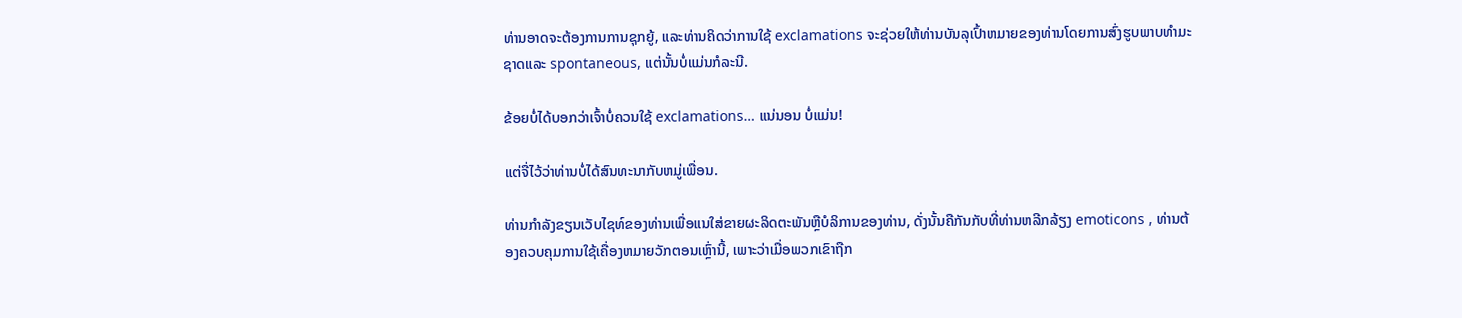ທ່ານອາດຈະຕ້ອງການການຊຸກຍູ້, ແລະທ່ານຄິດວ່າການໃຊ້ exclamations ຈະຊ່ວຍໃຫ້ທ່ານບັນລຸເປົ້າຫມາຍຂອງທ່ານໂດຍການສົ່ງຮູບພາບທໍາມະຊາດແລະ spontaneous, ແຕ່ນັ້ນບໍ່ແມ່ນກໍລະນີ.

ຂ້ອຍບໍ່ໄດ້ບອກວ່າເຈົ້າບໍ່ຄວນໃຊ້ exclamations… ແນ່ນອນ ບໍ່ແມ່ນ!

ແຕ່ຈື່ໄວ້ວ່າທ່ານບໍ່ໄດ້ສົນທະນາກັບຫມູ່ເພື່ອນ.

ທ່ານກໍາລັງຂຽນເວັບໄຊທ໌ຂອງທ່ານເພື່ອແນໃສ່ຂາຍຜະລິດຕະພັນຫຼືບໍລິການຂອງທ່ານ, ດັ່ງນັ້ນຄືກັນກັບທີ່ທ່ານຫລີກລ້ຽງ emoticons , ທ່ານຕ້ອງຄວບຄຸມການໃຊ້ເຄື່ອງຫມາຍວັກຕອນເຫຼົ່ານີ້, ເພາະວ່າເມື່ອພວກເຂົາຖືກ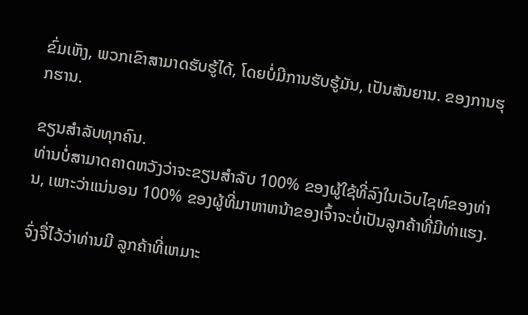ຂົ່ມເຫັງ, ພວກເຂົາສາມາດຮັບຮູ້ໄດ້, ໂດຍບໍ່ມີການຮັບຮູ້ມັນ, ເປັນສັນຍານ. ຂອງການຮຸກຮານ.

ຂຽນສໍາລັບທຸກຄົນ.
ທ່ານບໍ່ສາມາດຄາດຫວັງວ່າຈະຂຽນສໍາລັບ 100% ຂອງຜູ້ໃຊ້ທີ່ລົງໃນເວັບໄຊທ໌ຂອງທ່ານ, ເພາະວ່າແນ່ນອນ 100% ຂອງຜູ້ທີ່ມາຫາຫນ້າຂອງເຈົ້າຈະບໍ່ເປັນລູກຄ້າທີ່ມີທ່າແຮງ.

ຈົ່ງຈື່ໄວ້ວ່າທ່ານມີ ລູກຄ້າທີ່ເຫມາະ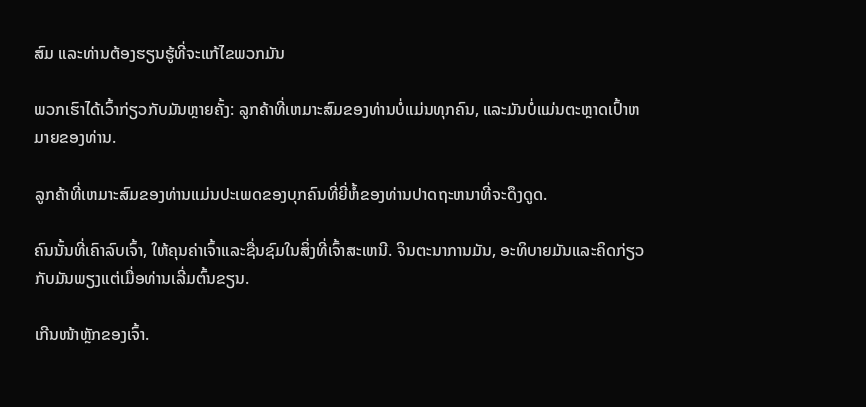ສົມ ແລະທ່ານຕ້ອງຮຽນຮູ້ທີ່ຈະແກ້ໄຂພວກມັນ

ພວກເຮົາໄດ້ເວົ້າກ່ຽວກັບມັນຫຼາຍຄັ້ງ: ລູກຄ້າທີ່ເຫມາະສົມຂອງທ່ານບໍ່ແມ່ນທຸກຄົນ, ແລະມັນບໍ່ແມ່ນຕະຫຼາດເປົ້າຫມາຍຂອງທ່ານ.

ລູກຄ້າທີ່ເຫມາະສົມຂອງທ່ານແມ່ນປະເພດຂອງບຸກຄົນທີ່ຍີ່ຫໍ້ຂອງທ່ານປາດຖະຫນາທີ່ຈະດຶງດູດ.

ຄົນນັ້ນທີ່ເຄົາລົບເຈົ້າ, ໃຫ້ຄຸນຄ່າເຈົ້າແລະຊື່ນຊົມໃນສິ່ງທີ່ເຈົ້າສະເຫນີ. ຈິນຕະນາການມັນ, ອະທິບາຍມັນແລະຄິດກ່ຽວກັບມັນພຽງແຕ່ເມື່ອທ່ານເລີ່ມຕົ້ນຂຽນ.

ເກີນໜ້າຫຼັກຂອງເຈົ້າ.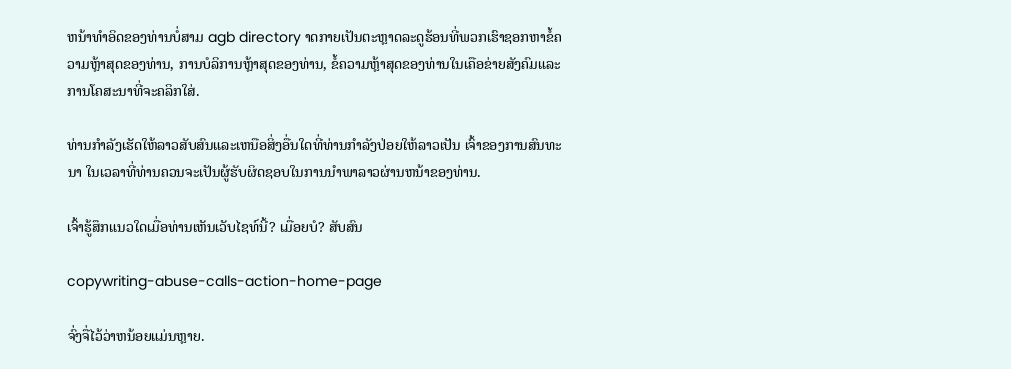ຫນ້າທໍາອິດຂອງທ່ານບໍ່ສາມ agb directory າດກາຍເປັນຕະຫຼາດລະດູຮ້ອນທີ່ພວກເຮົາຊອກຫາຂໍ້ຄວາມຫຼ້າສຸດຂອງທ່ານ, ການບໍລິການຫຼ້າສຸດຂອງທ່ານ, ຂໍ້ຄວາມຫຼ້າສຸດຂອງທ່ານໃນເຄືອຂ່າຍສັງຄົມແລະການໂຄສະນາທີ່ຈະຄລິກໃສ່.

ທ່ານກໍາລັງເຮັດໃຫ້ລາວສັບສົນແລະເຫນືອສິ່ງອື່ນໃດທີ່ທ່ານກໍາລັງປ່ອຍໃຫ້ລາວເປັນ ເຈົ້າຂອງການສົນທະນາ ໃນເວລາທີ່ທ່ານຄວນຈະເປັນຜູ້ຮັບຜິດຊອບໃນການນໍາພາລາວຜ່ານຫນ້າຂອງທ່ານ.

ເຈົ້າຮູ້ສຶກແນວໃດເມື່ອທ່ານເຫັນເວັບໄຊທ໌ນີ້? ເມື່ອຍບໍ? ສັບສົນ

copywriting-abuse-calls-action-home-page

ຈົ່ງຈື່ໄວ້ວ່າຫນ້ອຍແມ່ນຫຼາຍ.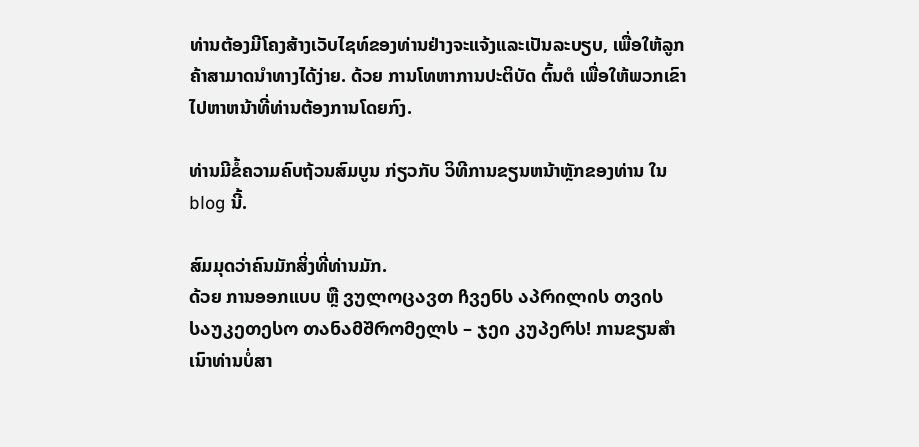ທ່ານຕ້ອງມີໂຄງສ້າງເວັບໄຊທ໌ຂອງທ່ານຢ່າງຈະແຈ້ງແລະເປັນລະບຽບ, ເພື່ອໃຫ້ລູກຄ້າສາມາດນໍາທາງໄດ້ງ່າຍ. ດ້ວຍ ການໂທຫາການປະຕິບັດ ຕົ້ນຕໍ ເພື່ອໃຫ້ພວກເຂົາໄປຫາຫນ້າທີ່ທ່ານຕ້ອງການໂດຍກົງ.

ທ່ານມີຂໍ້ຄວາມຄົບຖ້ວນສົມບູນ ກ່ຽວກັບ ວິທີການຂຽນຫນ້າຫຼັກຂອງທ່ານ ໃນ blog ນີ້.

ສົມມຸດວ່າຄົນມັກສິ່ງທີ່ທ່ານມັກ.
ດ້ວຍ ການອອກແບບ ຫຼື ვულოცავთ ჩვენს აპრილის თვის საუკეთესო თანამშრომელს – ჯეი კუპერს! ການຂຽນສໍາເນົາທ່ານບໍ່ສາ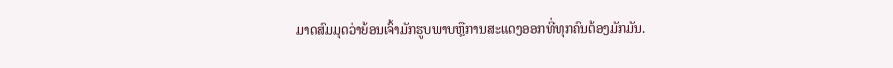ມາດສົມມຸດວ່າຍ້ອນເຈົ້າມັກຮູບພາບຫຼືການສະແດງອອກທີ່ທຸກຄົນຕ້ອງມັກມັນ.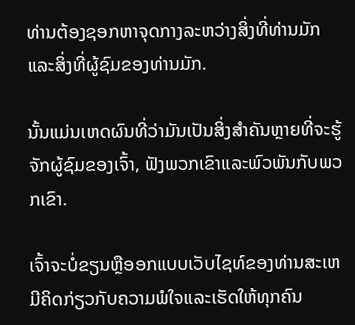ທ່ານຕ້ອງຊອກຫາຈຸດກາງລະຫວ່າງສິ່ງທີ່ທ່ານມັກແລະສິ່ງທີ່ຜູ້ຊົມຂອງທ່ານມັກ.

ນັ້ນແມ່ນເຫດຜົນທີ່ວ່າມັນເປັນສິ່ງສໍາຄັນຫຼາຍທີ່ຈະຮູ້ຈັກຜູ້ຊົມຂອງເຈົ້າ, ຟັງພວກເຂົາແລະພົວພັນກັບພວກເຂົາ.

ເຈົ້າຈະບໍ່ຂຽນຫຼືອອກແບບເວັບໄຊທ໌ຂອງທ່ານສະເຫມີຄິດກ່ຽວກັບຄວາມພໍໃຈແລະເຮັດໃຫ້ທຸກຄົນ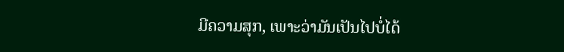ມີຄວາມສຸກ, ເພາະວ່າມັນເປັນໄປບໍ່ໄດ້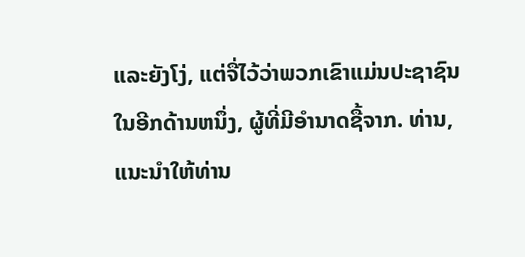ແລະຍັງໂງ່, ແຕ່ຈື່ໄວ້ວ່າພວກເຂົາແມ່ນປະຊາຊົນໃນອີກດ້ານຫນຶ່ງ, ຜູ້ທີ່ມີອໍານາດຊື້ຈາກ. ທ່ານ, ແນະນໍາໃຫ້ທ່ານ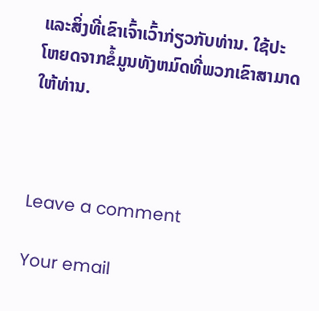ແລະສິ່ງທີ່ເຂົາເຈົ້າເວົ້າກ່ຽວກັບທ່ານ. ໃຊ້ປະໂຫຍດຈາກຂໍ້ມູນທັງຫມົດທີ່ພວກເຂົາສາມາດໃຫ້ທ່ານ.



Leave a comment

Your email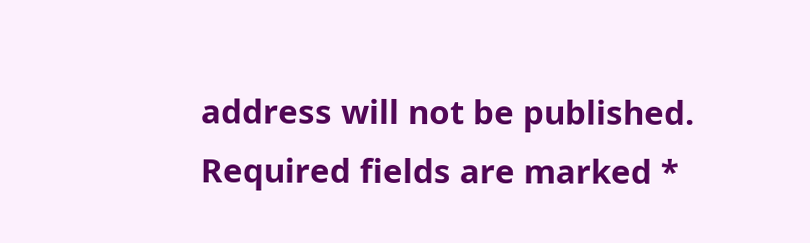address will not be published. Required fields are marked *